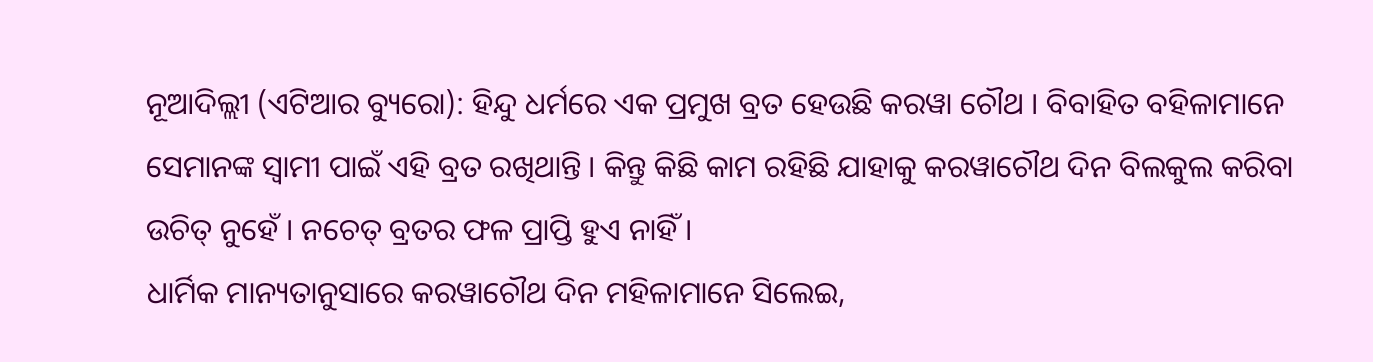ନୂଆଦିଲ୍ଲୀ (ଏଟିଆର ବ୍ୟୁରୋ): ହିନ୍ଦୁ ଧର୍ମରେ ଏକ ପ୍ରମୁଖ ବ୍ରତ ହେଉଛି କରୱା ଚୌଥ । ବିବାହିତ ବହିଳାମାନେ ସେମାନଙ୍କ ସ୍ୱାମୀ ପାଇଁ ଏହି ବ୍ରତ ରଖିଥାନ୍ତି । କିନ୍ତୁ କିଛି କାମ ରହିଛି ଯାହାକୁ କରୱାଚୌଥ ଦିନ ବିଲକୁଲ କରିବା ଉଚିତ୍ ନୁହେଁ । ନଚେତ୍ ବ୍ରତର ଫଳ ପ୍ରାପ୍ତି ହୁଏ ନାହିଁ ।
ଧାର୍ମିକ ମାନ୍ୟତାନୁସାରେ କରୱାଚୌଥ ଦିନ ମହିଳାମାନେ ସିଲେଇ,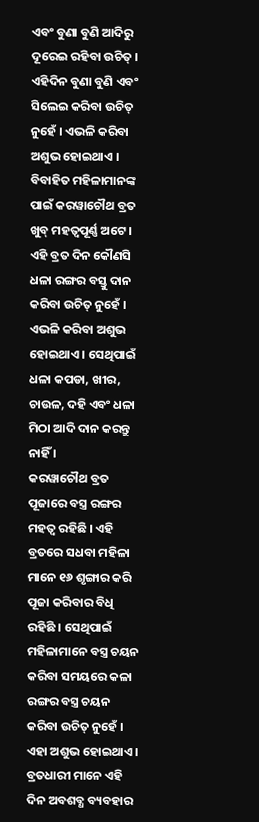ଏବଂ ବୁଣା ବୁଣି ଆଦିରୁ ଦୂରେଇ ରହିବା ଉଚିତ୍ । ଏହିଦିନ ବୁଣା ବୁଣି ଏବଂ ସିଲେଇ କରିବା ଉଚିତ୍ ନୁହେଁ । ଏଭଳି କରିବା ଅଶୁଭ ହୋଇଥାଏ ।
ବିବାହିତ ମହିଳାମାନଙ୍କ ପାଇଁ କରୱାଚୌଥ ବ୍ରତ ଖୁବ୍ ମହତ୍ୱପୂର୍ଣ୍ଣ ଅଟେ । ଏହି ବ୍ରତ ଦିନ କୌଣସି ଧଳା ରଙ୍ଗର ବସ୍ତୁ ଦାନ କରିବା ଉଚିତ୍ ନୁହେଁ । ଏଭଳି କରିବା ଅଶୁଭ ହୋଇଥାଏ । ସେଥିପାଇଁ ଧଳା କପଡା, ଖୀର, ଚାଉଳ, ଦହି ଏବଂ ଧଳା ମିଠା ଆଦି ଦାନ କରନ୍ତୁ ନାହିଁ ।
କରୱାଚୌଥ ବ୍ରତ ପୂଜାରେ ବସ୍ତ୍ର ରଙ୍ଗର ମହତ୍ୱ ରହିଛି । ଏହି ବ୍ରତରେ ସଧବା ମହିଳା ମାନେ ୧୬ ଶୃଙ୍ଗାର କରି ପୂଜା କରିବାର ବିଧି ରହିଛି । ସେଥିପାଇଁ ମହିଳାମାନେ ବସ୍ତ୍ର ଚୟନ କରିବା ସମୟରେ କଳା ରଙ୍ଗର ବସ୍ତ୍ର ଚୟନ କରିବା ଉଚିତ୍ ନୁହେଁ । ଏହା ଅଶୁଭ ହୋଇଥାଏ ।
ବ୍ରତଧାରୀ ମାନେ ଏହି ଦିନ ଅବଶବ୍ଧ ବ୍ୟବହାର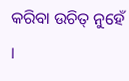କରିବା ଉଚିତ୍ ନୁହେଁ ।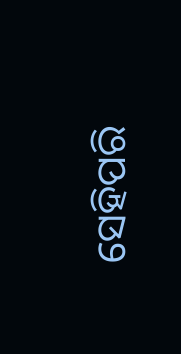ସେହିପରି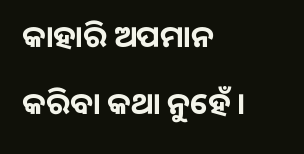କାହାରି ଅପମାନ କରିବା କଥା ନୁହେଁ ।